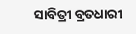ସାବିତ୍ରୀ ବ୍ରତଧାରୀ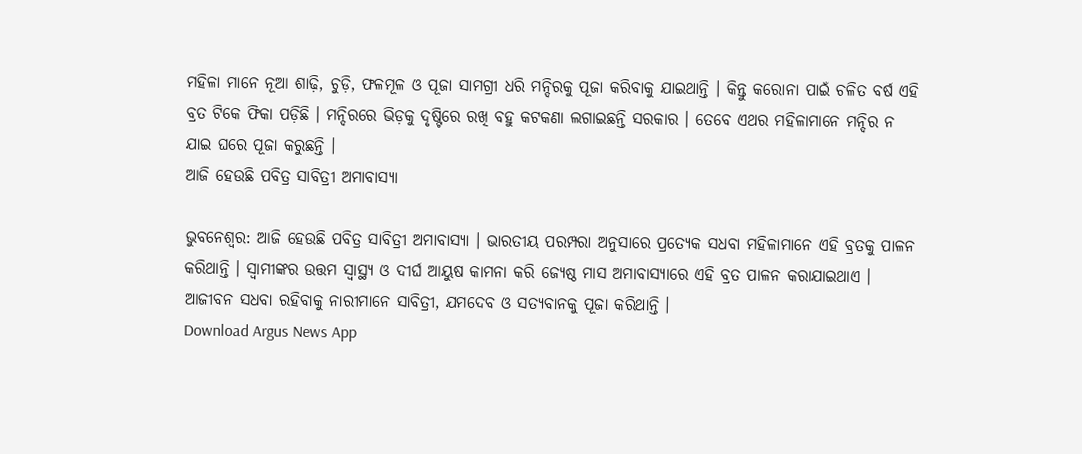ମହିଳା ମାନେ ନୂଆ ଶାଢ଼ି, ଚୁଡ଼ି, ଫଳମୂଳ ଓ ପୂଜା ସାମଗ୍ରୀ ଧରି ମନ୍ଦିରକୁ ପୂଜା କରିବାକୁ ଯାଇଥାନ୍ତି । କିନ୍ତୁ କରୋନା ପାଇଁ ଚଳିତ ବର୍ଷ ଏହି ବ୍ରତ ଟିକେ ଫିକା ପଡ଼ିଛି । ମନ୍ଦିରରେ ଭିଡ଼କୁ ଦୃଷ୍ଟିରେ ରଖି ବହୁ କଟକଣା ଲଗାଇଛନ୍ତି ସରକାର । ତେବେ ଏଥର ମହିଳାମାନେ ମନ୍ଦିର ନ ଯାଇ ଘରେ ପୂଜା କରୁଛନ୍ତି ।
ଆଜି ହେଉଛି ପବିତ୍ର ସାବିତ୍ରୀ ଅମାବାସ୍ୟା

ଭୁବନେଶ୍ୱର: ଆଜି ହେଉଛି ପବିତ୍ର ସାବିତ୍ରୀ ଅମାବାସ୍ୟା । ଭାରତୀୟ ପରମ୍ପରା ଅନୁସାରେ ପ୍ରତ୍ୟେକ ସଧବା ମହିଳାମାନେ ଏହି ବ୍ରତକୁ ପାଳନ କରିଥାନ୍ତି । ସ୍ୱାମୀଙ୍କର ଉତ୍ତମ ସ୍ୱାସ୍ଥ୍ୟ ଓ ଦୀର୍ଘ ଆୟୁଷ କାମନା କରି ଜ୍ୟେଷ୍ଠ ମାସ ଅମାବାସ୍ୟାରେ ଏହି ବ୍ରତ ପାଳନ କରାଯାଇଥାଏ । ଆଜୀବନ ସଧବା ରହିବାକୁ ନାରୀମାନେ ସାବିତ୍ରୀ, ଯମଦେବ ଓ ସତ୍ୟବାନକୁ ପୂଜା କରିଥାନ୍ତି ।
Download Argus News App